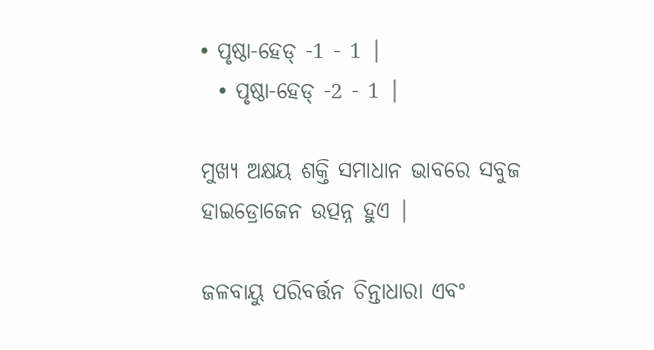• ପୃଷ୍ଠା-ହେଡ୍ -1 - 1 |
  • ପୃଷ୍ଠା-ହେଡ୍ -2 - 1 |

ମୁଖ୍ୟ ଅକ୍ଷୟ ଶକ୍ତି ସମାଧାନ ଭାବରେ ସବୁଜ ହାଇଡ୍ରୋଜେନ ଉତ୍ପନ୍ନ ହୁଏ |

ଜଳବାୟୁ ପରିବର୍ତ୍ତନ ଚିନ୍ତାଧାରା ଏବଂ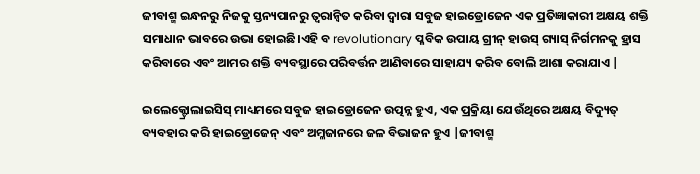ଜୀବାଶ୍ମ ଇନ୍ଧନରୁ ନିଜକୁ ସ୍ତନ୍ୟପାନରୁ ତ୍ୱରାନ୍ୱିତ କରିବା ଦ୍ୱାରା ସବୁଜ ହାଇଡ୍ରୋଜେନ ଏକ ପ୍ରତିଜ୍ଞାକାରୀ ଅକ୍ଷୟ ଶକ୍ତି ସମାଧାନ ଭାବରେ ଉଭା ହୋଇଛି।ଏହି ବ revolutionary ପ୍ଳବିକ ଉପାୟ ଗ୍ରୀନ୍ ହାଉସ୍ ଗ୍ୟାସ୍ ନିର୍ଗମନକୁ ହ୍ରାସ କରିବାରେ ଏବଂ ଆମର ଶକ୍ତି ବ୍ୟବସ୍ଥାରେ ପରିବର୍ତ୍ତନ ଆଣିବାରେ ସାହାଯ୍ୟ କରିବ ବୋଲି ଆଶା କରାଯାଏ |

ଇଲେକ୍ଟ୍ରୋଲାଇସିସ୍ ମାଧ୍ୟମରେ ସବୁଜ ହାଇଡ୍ରୋଜେନ ଉତ୍ପନ୍ନ ହୁଏ, ଏକ ପ୍ରକ୍ରିୟା ଯେଉଁଥିରେ ଅକ୍ଷୟ ବିଦ୍ୟୁତ୍ ବ୍ୟବହାର କରି ହାଇଡ୍ରୋଜେନ୍ ଏବଂ ଅମ୍ଳଜାନରେ ଜଳ ବିଭାଜନ ହୁଏ |ଜୀବାଶ୍ମ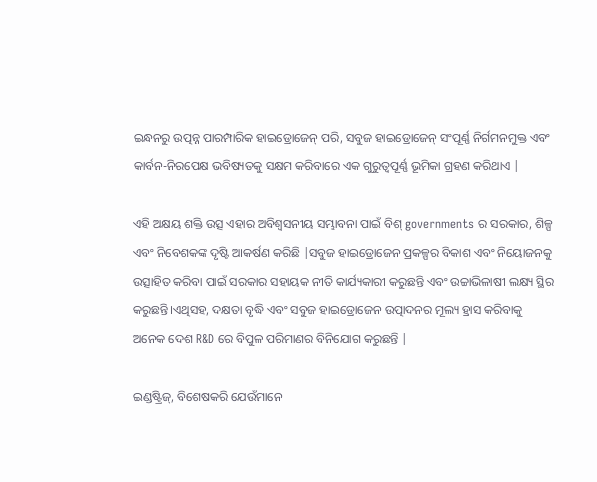ଇନ୍ଧନରୁ ଉତ୍ପନ୍ନ ପାରମ୍ପାରିକ ହାଇଡ୍ରୋଜେନ୍ ପରି, ସବୁଜ ହାଇଡ୍ରୋଜେନ୍ ସଂପୂର୍ଣ୍ଣ ନିର୍ଗମନମୁକ୍ତ ଏବଂ କାର୍ବନ-ନିରପେକ୍ଷ ଭବିଷ୍ୟତକୁ ସକ୍ଷମ କରିବାରେ ଏକ ଗୁରୁତ୍ୱପୂର୍ଣ୍ଣ ଭୂମିକା ଗ୍ରହଣ କରିଥାଏ |

ଏହି ଅକ୍ଷୟ ଶକ୍ତି ଉତ୍ସ ଏହାର ଅବିଶ୍ୱସନୀୟ ସମ୍ଭାବନା ପାଇଁ ବିଶ୍ governments ର ସରକାର, ଶିଳ୍ପ ଏବଂ ନିବେଶକଙ୍କ ଦୃଷ୍ଟି ଆକର୍ଷଣ କରିଛି |ସବୁଜ ହାଇଡ୍ରୋଜେନ ପ୍ରକଳ୍ପର ବିକାଶ ଏବଂ ନିୟୋଜନକୁ ଉତ୍ସାହିତ କରିବା ପାଇଁ ସରକାର ସହାୟକ ନୀତି କାର୍ଯ୍ୟକାରୀ କରୁଛନ୍ତି ଏବଂ ଉଚ୍ଚାଭିଳାଷୀ ଲକ୍ଷ୍ୟ ସ୍ଥିର କରୁଛନ୍ତି।ଏଥିସହ, ଦକ୍ଷତା ବୃଦ୍ଧି ଏବଂ ସବୁଜ ହାଇଡ୍ରୋଜେନ ଉତ୍ପାଦନର ମୂଲ୍ୟ ହ୍ରାସ କରିବାକୁ ଅନେକ ଦେଶ R&D ରେ ବିପୁଳ ପରିମାଣର ବିନିଯୋଗ କରୁଛନ୍ତି |

ଇଣ୍ଡଷ୍ଟ୍ରିଜ୍, ବିଶେଷକରି ଯେଉଁମାନେ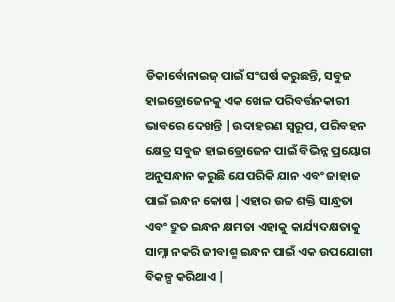ଡିକାର୍ବୋନାଇଜ୍ ପାଇଁ ସଂଘର୍ଷ କରୁଛନ୍ତି, ସବୁଜ ହାଇଡ୍ରୋଜେନକୁ ଏକ ଖେଳ ପରିବର୍ତ୍ତନକାରୀ ଭାବରେ ଦେଖନ୍ତି |ଉଦାହରଣ ସ୍ୱରୂପ, ପରିବହନ କ୍ଷେତ୍ର ସବୁଜ ହାଇଡ୍ରୋଜେନ ପାଇଁ ବିଭିନ୍ନ ପ୍ରୟୋଗ ଅନୁସନ୍ଧାନ କରୁଛି ଯେପରିକି ଯାନ ଏବଂ ଜାହାଜ ପାଇଁ ଇନ୍ଧନ କୋଷ |ଏହାର ଉଚ୍ଚ ଶକ୍ତି ସାନ୍ଧ୍ରତା ଏବଂ ଦ୍ରୁତ ଇନ୍ଧନ କ୍ଷମତା ଏହାକୁ କାର୍ଯ୍ୟଦକ୍ଷତାକୁ ସାମ୍ନା ନକରି ଜୀବାଶ୍ମ ଇନ୍ଧନ ପାଇଁ ଏକ ଉପଯୋଗୀ ବିକଳ୍ପ କରିଥାଏ |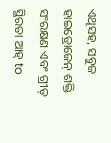ଏଥିସହ, ସବୁଜ ହାଇଡ୍ରୋଜେନ୍ ଶକ୍ତି ସଂରକ୍ଷଣ ଏବଂ ଗ୍ରୀଡ୍ ସ୍ଥିରତା ଆହ୍ to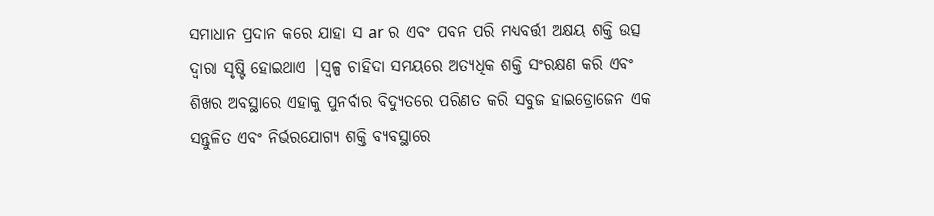ସମାଧାନ ପ୍ରଦାନ କରେ ଯାହା ସ ar ର ଏବଂ ପବନ ପରି ମଧ୍ୟବର୍ତ୍ତୀ ଅକ୍ଷୟ ଶକ୍ତି ଉତ୍ସ ଦ୍ୱାରା ସୃଷ୍ଟି ହୋଇଥାଏ |ସ୍ୱଳ୍ପ ଚାହିଦା ସମୟରେ ଅତ୍ୟଧିକ ଶକ୍ତି ସଂରକ୍ଷଣ କରି ଏବଂ ଶିଖର ଅବସ୍ଥାରେ ଏହାକୁ ପୁନର୍ବାର ବିଦ୍ୟୁତରେ ପରିଣତ କରି ସବୁଜ ହାଇଡ୍ରୋଜେନ ଏକ ସନ୍ତୁଳିତ ଏବଂ ନିର୍ଭରଯୋଗ୍ୟ ଶକ୍ତି ବ୍ୟବସ୍ଥାରେ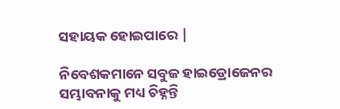ସହାୟକ ହୋଇପାରେ |

ନିବେଶକମାନେ ସବୁଜ ହାଇଡ୍ରୋଜେନର ସମ୍ଭାବନାକୁ ମଧ୍ୟ ଚିହ୍ନନ୍ତି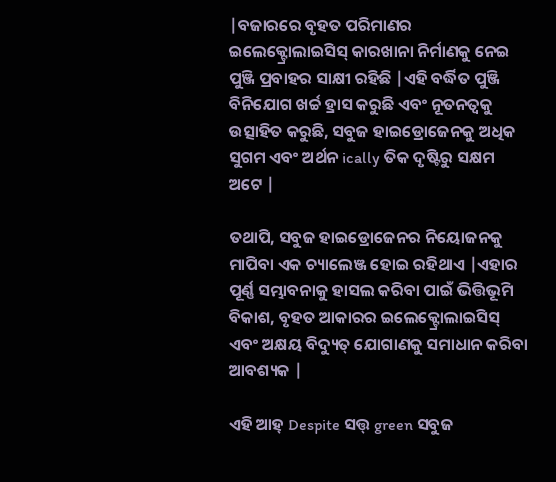|ବଜାରରେ ବୃହତ ପରିମାଣର ଇଲେକ୍ଟ୍ରୋଲାଇସିସ୍ କାରଖାନା ନିର୍ମାଣକୁ ନେଇ ପୁଞ୍ଜି ପ୍ରବାହର ସାକ୍ଷୀ ରହିଛି |ଏହି ବର୍ଦ୍ଧିତ ପୁଞ୍ଜି ବିନିଯୋଗ ଖର୍ଚ୍ଚ ହ୍ରାସ କରୁଛି ଏବଂ ନୂତନତ୍ୱକୁ ଉତ୍ସାହିତ କରୁଛି, ସବୁଜ ହାଇଡ୍ରୋଜେନକୁ ଅଧିକ ସୁଗମ ଏବଂ ଅର୍ଥନ ically ତିକ ଦୃଷ୍ଟିରୁ ସକ୍ଷମ ଅଟେ |

ତଥାପି, ସବୁଜ ହାଇଡ୍ରୋଜେନର ନିୟୋଜନକୁ ମାପିବା ଏକ ଚ୍ୟାଲେଞ୍ଜ ହୋଇ ରହିଥାଏ |ଏହାର ପୂର୍ଣ୍ଣ ସମ୍ଭାବନାକୁ ହାସଲ କରିବା ପାଇଁ ଭିତ୍ତିଭୂମି ବିକାଶ, ବୃହତ ଆକାରର ଇଲେକ୍ଟ୍ରୋଲାଇସିସ୍ ଏବଂ ଅକ୍ଷୟ ବିଦ୍ୟୁତ୍ ଯୋଗାଣକୁ ସମାଧାନ କରିବା ଆବଶ୍ୟକ |

ଏହି ଆହ୍ Despite ସତ୍ତ୍ green ସବୁଜ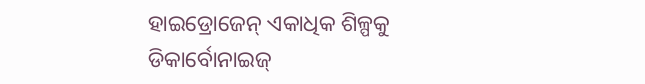ହାଇଡ୍ରୋଜେନ୍ ଏକାଧିକ ଶିଳ୍ପକୁ ଡିକାର୍ବୋନାଇଜ୍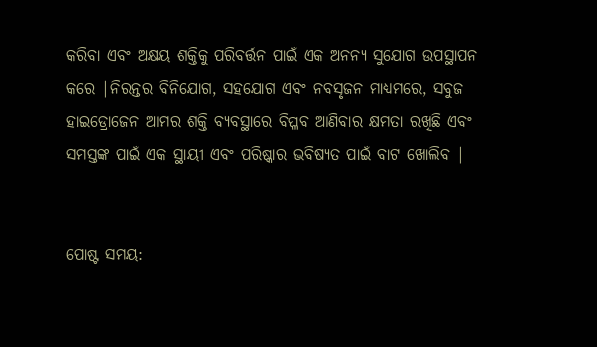କରିବା ଏବଂ ଅକ୍ଷୟ ଶକ୍ତିକୁ ପରିବର୍ତ୍ତନ ପାଇଁ ଏକ ଅନନ୍ୟ ସୁଯୋଗ ଉପସ୍ଥାପନ କରେ |ନିରନ୍ତର ବିନିଯୋଗ, ସହଯୋଗ ଏବଂ ନବସୃଜନ ମାଧ୍ୟମରେ, ସବୁଜ ହାଇଡ୍ରୋଜେନ ଆମର ଶକ୍ତି ବ୍ୟବସ୍ଥାରେ ବିପ୍ଳବ ଆଣିବାର କ୍ଷମତା ରଖିଛି ଏବଂ ସମସ୍ତଙ୍କ ପାଇଁ ଏକ ସ୍ଥାୟୀ ଏବଂ ପରିଷ୍କାର ଭବିଷ୍ୟତ ପାଇଁ ବାଟ ଖୋଲିବ |


ପୋଷ୍ଟ ସମୟ: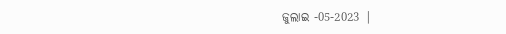ଜୁଲାଇ -05-2023 |